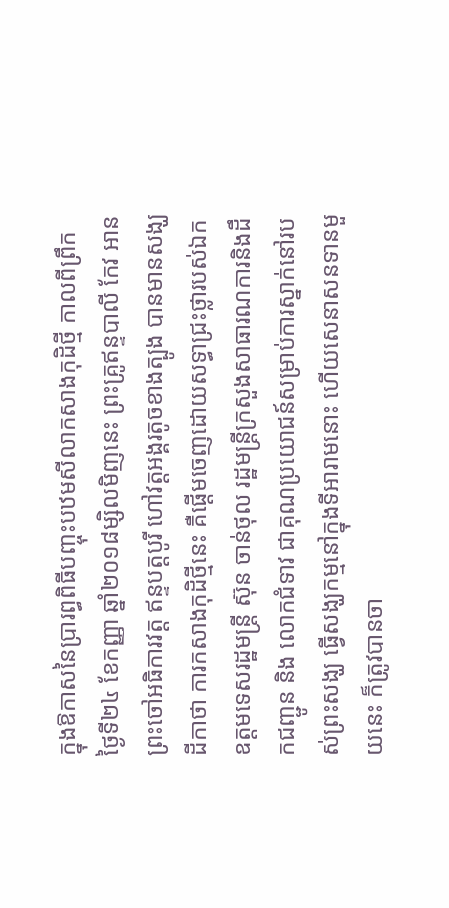ក្នុងឱកាសនៃប្រារព្ធពិធីបញ្ចុះបឋមសីលាកសាងកុដិថ្មី កាលពីព្រឹកថ្ងៃទី២៤ ខែកញ្ញា ឆ្នាំ២០១៨ម្សិលមិញនេះ ព្រះគ្រូឥន្ទបាលី កែវ អាន ព្រះចៅអធិការវត្ត ឥន្ទបត្តបូរី ហៅវត្តអង្គរតូចខាងត្បូង បានមានសង្ឃដីកាថា ការកសាងកុដិថ្មីនេះ គឺផ្តើមចេញដោយសទ្ធាជ្រះថ្លារបស់ឯកឧត្តមទេសរដ្ឋមន្ត្រី ស៊ុន ចាន់ថុល រដ្ឋមន្ត្រីក្រសួងសាធារណការនិងដឹកជញ្ជូន និង លោកជំទាវ ជាគុណប្រយោជន៍សម្រាប់ការស្នាក់នៅរបស់ព្រះសង្ឃ ធ្វើសង្ឃកម្មនៅក្នុងទីអារាមនោះ ហើយសេនាសនទានមួយនេះ ក៏ត្រូវបានចា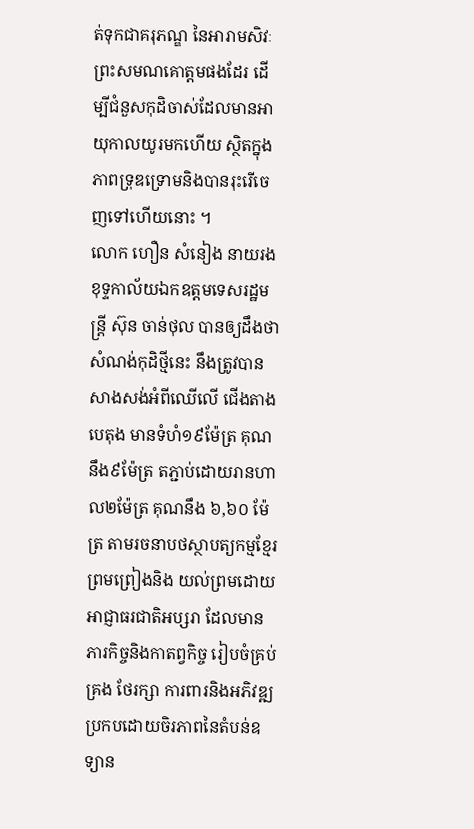ត់ទុកជាគរុភណ្ឌ នៃអារាមសិវៈព្រះសមណគោត្តមផងដែរ ដើម្បីជំនួសកុដិចាស់ដែលមានអាយុកាលយូរមកហើយ ស្ថិតក្នុងភាពទ្រុឌទ្រោមនិងបានរុះរើចេញទៅហើយនោះ ។
លោក ហឿន សំនៀង នាយរងខុទ្ទកាល័យឯកឧត្តមទេសរដ្ឋមន្ត្រី ស៊ុន ចាន់ថុល បានឲ្យដឹងថា សំណង់កុដិថ្មីនេះ នឹងត្រូវបានសាងសង់អំពីឈើលើ ជើងតាងបេតុង មានទំហំ១៩ម៉ែត្រ គុណនឹង៩ម៉ែត្រ តភ្ជាប់ដោយរានហាល២ម៉ែត្រ គុណនឹង ៦,៦០ ម៉ែត្រ តាមរចនាបថស្ថាបត្យកម្មខ្មែរ ព្រមព្រៀងនិង យល់ព្រមដោយអាជ្ញាធរជាតិអប្សរា ដែលមានភារកិច្ចនិងកាតព្វកិច្ច រៀបចំគ្រប់គ្រង ថែរក្សា ការពារនិងអភិវឌ្ឍប្រកបដោយចិរភាពនៃតំបន់ឧទ្យាន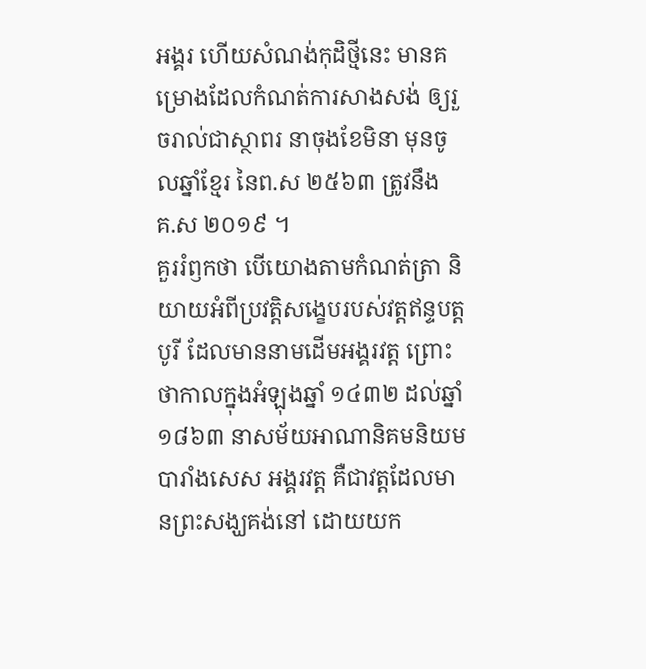អង្គរ ហើយសំណង់កុដិថ្មីនេះ មានគម្រោងដែលកំណត់ការសាងសង់ ឲ្យរួចរាល់ជាស្ថាពរ នាចុងខែមិនា មុនចូលឆ្នាំខ្មែរ នៃព.ស ២៥៦៣ ត្រូវនឹង គ.ស ២០១៩ ។
គួររំឭកថា បើយោងតាមកំណត់ត្រា និយាយអំពីប្រវត្តិសង្ខេបរបស់វត្តឥន្ទបត្តបូរី ដែលមាននាមដើមអង្គរវត្ត ព្រោះថាកាលក្នុងអំឡុងឆ្នាំ ១៤៣២ ដល់ឆ្នាំ ១៨៦៣ នាសម័យអាណានិគមនិយមបារាំងសេស អង្គរវត្ត គឺជាវត្តដែលមានព្រះសង្ឃគង់នៅ ដោយយក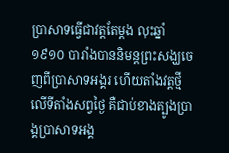ប្រាសាទធ្វើជាវត្តតែម្តង លុះឆ្នាំ១៩១០ បារាំងបាននិមន្តព្រះសង្ឃចេញពីប្រាសាទអង្គរ ហើយតាំងវត្តថ្មីលើទីតាំងសព្វថ្ងៃ គឺជាប់ខាងត្បូងប្រាង្គប្រាសាទអង្គ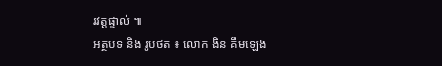រវត្តផ្ទាល់ ៕
អត្ថបទ និង រូបថត ៖ លោក ងិន គឹមឡេង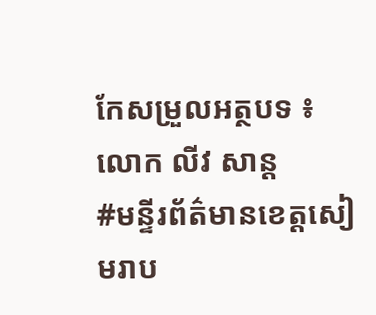កែសម្រួលអត្ថបទ ៖ លោក លីវ សាន្ត
#មន្ទីរព័ត៌មានខេត្តសៀមរាប